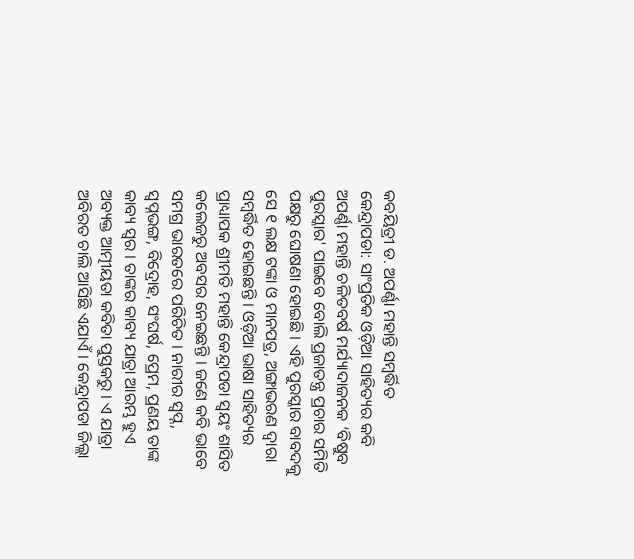କବୟିତ୍ରୀ ଡ. ଅପର୍ଣ୍ଣା ମହାନ୍ତି ସମ୍ବର୍ଦ୍ଧିତ
କେନ୍ଦ୍ରାପଡା: ସାଂପ୍ରତିକ ଓଡ଼ିଆ ସାହିତ୍ୟର କବି ଅପର୍ଣ୍ଣା ମହାନ୍ତି ଚଳିତବର୍ଷ ମର୍ଯ୍ୟାଦାଜନକ ‘ବିଷୁବ ପୁରସ୍କାର' ପାଇବେ ବୋଲି ପ୍ରଜାତନ୍ତ୍ର ପ୍ରଚାର ସମିତି ପକ୍ଷରୁ ଘୋଷଣା ହୋଇଛି । ଏହି ପୁରସ୍କାର ବାବଦକୁ ସେ ୧ ଲକ୍ଷ ଟଙ୍କା ଓ ମାନପତ୍ର, ଅଙ୍ଗାଭରଣ ଦ୍ୱାରା ସମ୍ୱର୍ଦ୍ଧିତ ହୋଇଛନ୍ତି । ଓଡ଼ିଆ ଭାଷା ସାହିତ୍ୟର ପ୍ରାଧ୍ୟାପକ ଶ୍ରୀମତି ମହାନ୍ତି କେନ୍ଦ୍ରାପଡା ସ୍ୱୟଂ ଶାସିତ କଲେଜରୁ ଅବସର ନେଇଛନ୍ତି । ଜଣେ କବି ଭାବେ ସମଗ୍ର ଭାରତରେ ପରିଚିତ । ନାରୀର ସ୍ୱପ୍ନ, ସ୍ୱପ୍ନଭଙ୍ଗ, ବିଦ୍ରୋହ, ସଂଘର୍ଷ, ପ୍ରେମ, ପ୍ରଣୟ ତାଙ୍କ କାବ୍ୟ ସ୍ୱର । ତାଙ୍କର କାବ୍ୟ ଯାତ୍ରା ଆରମ୍ଭ ହୁଏ ଅବ୍ୟକ୍ତ ଆତ୍ମୀୟତା କବିତା ପୁସ୍ତକରୁ । ଏ ଯାତ୍ରା ଅବିରତ ଚାଲି ଆସିଛି ଏଯାଏଁ । କେନ୍ଦ୍ରାପଡା ଜିଲ୍ଲା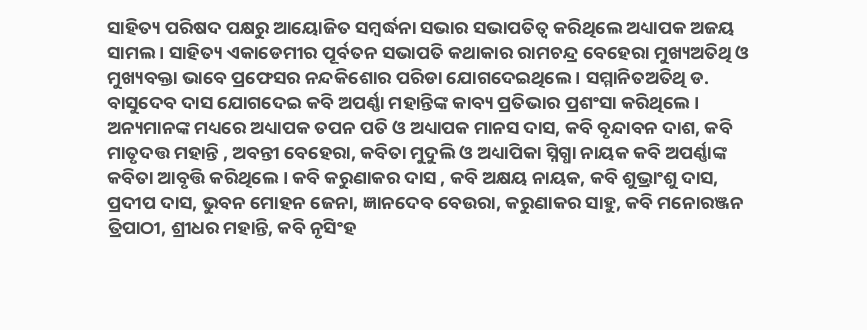ସାହିତ୍ୟ ପରିଷଦ ପକ୍ଷରୁ ଆୟୋଜିତ ସମ୍ୱର୍ଦ୍ଧନା ସଭାର ସଭାପତିତ୍ୱ କରିଥିଲେ ଅଧ୍ୟାପକ ଅଜୟ ସାମଲ । ସାହିତ୍ୟ ଏକାଡେମୀର ପୂର୍ବତନ ସଭାପତି କଥାକାର ରାମଚନ୍ଦ୍ର ବେହେରା ମୁଖ୍ୟଅତିଥି ଓ ମୁଖ୍ୟବକ୍ତା ଭାବେ ପ୍ରଫେସର ନନ୍ଦକିଶୋର ପରିଡା ଯୋଗଦେଇଥିଲେ । ସମ୍ମାନିତଅତିଥି ଡ. ବାସୁଦେବ ଦାସ ଯୋଗଦେଇ କବି ଅପର୍ଣ୍ଣା ମହାନ୍ତିଙ୍କ କାବ୍ୟ ପ୍ରତିଭାର ପ୍ରଶଂସା କରିଥିଲେ । ଅନ୍ୟମାନଙ୍କ ମଧ୍ୟରେ ଅଧ୍ୟାପକ ତପନ ପତି ଓ ଅଧ୍ୟାପକ ମାନସ ଦାସ, କବି ବୃନ୍ଦାବନ ଦାଶ, କବି ମାତୃଦତ୍ତ ମହାନ୍ତି , ଅବନ୍ତୀ ବେହେରା, କବିତା ମୁଦୁଲି ଓ ଅଧ୍ୟାପିକା ସ୍ନିଗ୍ଧା ନାୟକ କବି ଅପର୍ଣ୍ଣାଙ୍କ କବିତା ଆବୃତ୍ତି କରିଥିଲେ । କବି କରୁଣାକର ଦାସ , କବି ଅକ୍ଷୟ ନାୟକ, କବି ଶୁଭ୍ରାଂଶୁ ଦାସ, ପ୍ରଦୀପ ଦାସ, ଭୁବନ ମୋହନ ଜେନା, ଜ୍ଞାନଦେବ ବେଉରା, କରୁଣାକର ସାହୁ, କବି ମନୋରଞ୍ଜନ ତ୍ରିପାଠୀ, ଶ୍ରୀଧର ମହାନ୍ତି, କବି ନୃସିଂହ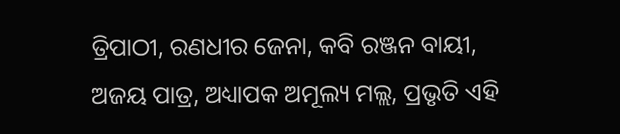ତ୍ରିପାଠୀ, ରଣଧୀର ଜେନା, କବି ରଞ୍ଜନ ବାୟୀ, ଅଜୟ ପାତ୍ର, ଅଧ୍ୟାପକ ଅମୂଲ୍ୟ ମଲ୍ଲ, ପ୍ରଭୃତି ଏହି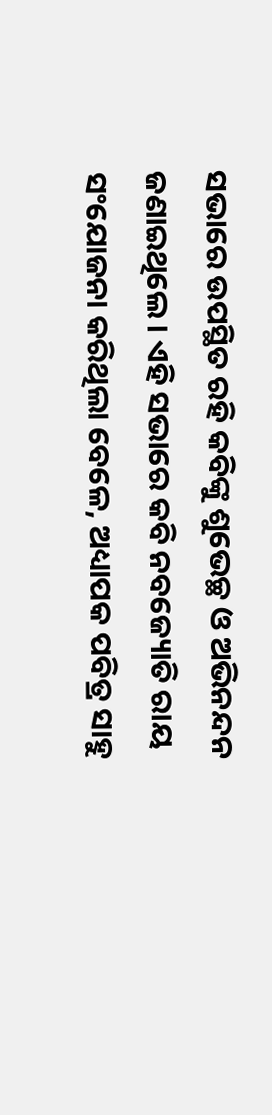ସଭାରେ ଉପସ୍ଥିତ ରହି କବିଙ୍କୁ ଶୁଭେଚ୍ଛ ଓ ଅଭିନନ୍ଦନ ଜଣାଇଥିଲେ । ଏହି ସଭାରେ କବି ନବଜ୍ୟୋତି ରାୟ ସଂଯୋଜନା କରିଥିଲା ବେଳେ, ଅଧ୍ୟାପକ ପବିତ୍ର ସାହୁ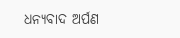ଧନ୍ୟବାଦ ଅର୍ପଣ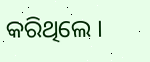କରିଥିଲେ ।